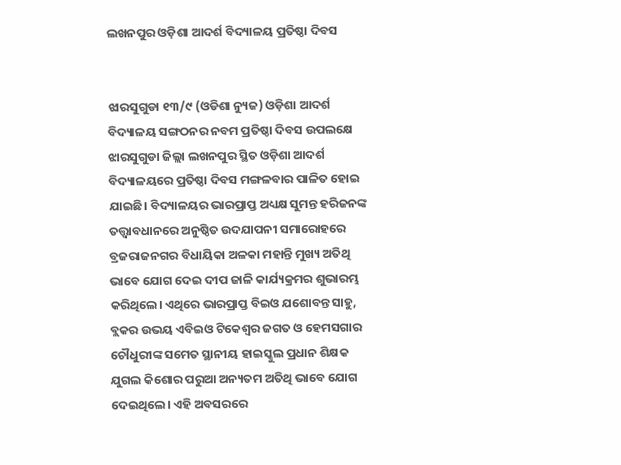ଲଖନପୁର ଓଡ଼ିଶା ଆଦର୍ଶ ବିଦ୍ୟାଳୟ ପ୍ରତିଷ୍ଠା ଦିବସ


ଝାରସୁଗୁଡା ୧୩/୯ (ଓଡିଶା ନ୍ୟୁଜ) ଓଡ଼ିଶା ଆଦର୍ଶ ବିଦ୍ୟାଳୟ ସଙ୍ଗଠନର ନବମ ପ୍ରତିଷ୍ଠା ଦିବସ ଉପଲକ୍ଷେ ଝାରସୁଗୁଡା ଜିଲ୍ଲା ଲଖନପୁର ସ୍ଥିତ ଓଡ଼ିଶା ଆଦର୍ଶ ବିଦ୍ୟାଳୟରେ ପ୍ରତିଷ୍ଠା ଦିବସ ମଙ୍ଗଳବାର ପାଳିତ ହୋଇ ଯାଇଛି। ବିଦ୍ୟାଳୟର ଭାରପ୍ରାପ୍ତ ଅଧ୍ୟକ୍ଷ ସୁମନ୍ତ ହରିଜନଙ୍କ ତତ୍ତ୍ୱାବଧାନରେ ଅନୁଷ୍ଠିତ ଉଦଯାପନୀ ସମାରୋହରେ ବ୍ରଜରାଜନଗର ବିଧାୟିକା ଅଳକା ମହାନ୍ତି ମୁଖ୍ୟ ଅତିଥି ଭାବେ ଯୋଗ ଦେଇ ଦୀପ ଜାଳି କାର୍ଯ୍ୟକ୍ରମର ଶୁଭାରମ୍ଭ କରିଥିଲେ। ଏଥିରେ ଭାରପ୍ରାପ୍ତ ବିଇଓ ଯଶୋବନ୍ତ ସାହୁ, ବ୍ଲକର ଉଭୟ ଏବିଇଓ ଟିକେଶ୍ଵର ଜଗତ ଓ ହେମସଗାର ଚୌଧୁରୀଙ୍କ ସମେତ ସ୍ଥାନୀୟ ହାଇସ୍କୁଲ ପ୍ରଧାନ ଶିକ୍ଷକ ଯୁଗଲ କିଶୋର ପରୁଆ ଅନ୍ୟତମ ଅତିଥି ଭାବେ ଯୋଗ ଦେଇଥିଲେ। ଏହି ଅବସରରେ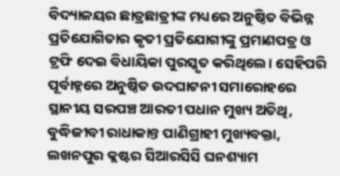ବିଦ୍ୟାଳୟର ଛାତ୍ରଛାତ୍ରୀଙ୍କ ମଧ୍ୟରେ ଅନୁଷ୍ଠିତ ବିଭିନ୍ନ ପ୍ରତିଯୋଗିତାର କୃତୀ ପ୍ରତିଯୋଗୀଙ୍କୁ ପ୍ରମାଣପତ୍ର ଓ ଟ୍ରଫି ଦେଇ ବିଧାୟିକା ପୁରସ୍କୃତ କରିଥିଲେ। ସେହିପରି ପୂର୍ବାହ୍ନରେ ଅନୁଷ୍ଠିତ ଉଦଘାଟନୀ ସମାରୋହରେ ସ୍ଥାନୀୟ ସରପଞ୍ଚ ଆରତୀ ପଧାନ ମୁଖ୍ୟ ଅତିଥି, ବୁଦ୍ଧିଜୀବୀ ରାଧାକାନ୍ତ ପାଣିଗ୍ରାହୀ ମୁଖ୍ୟବକ୍ତା, ଲଖନପୁର କ୍ଲଷ୍ଟର ସିଆରସିସି ଘନଶ୍ୟାମ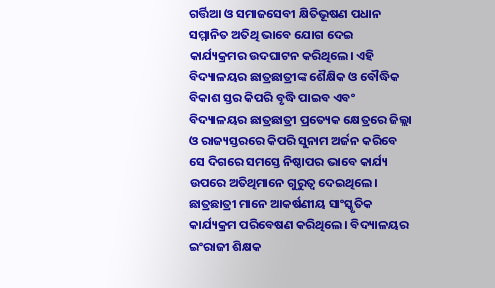ଗର୍ତ୍ତିଆ ଓ ସମାଜସେବୀ କ୍ଷିତିଭୂଷଣ ପଧାନ ସମ୍ମାନିତ ଅତିଥି ଭାବେ ଯୋଗ ଦେଇ କାର୍ଯ୍ୟକ୍ରମର ଉଦଘାଟନ କରିଥିଲେ। ଏହି ବିଦ୍ୟାଳୟର ଛାତ୍ରଛାତ୍ରୀଙ୍କ ଶୈକ୍ଷିକ ଓ ବୌଦ୍ଧିକ ବିକାଶ ସ୍ତର କିପରି ବୃଦ୍ଧି ପାଇବ ଏବଂ ବିଦ୍ୟାଳୟର ଛାତ୍ରଛାତ୍ରୀ ପ୍ରତ୍ୟେକ କ୍ଷେତ୍ରରେ ଜିଲ୍ଲା ଓ ରାଜ୍ୟସ୍ତରରେ କିପରି ସୁନାମ ଅର୍ଜନ କରିବେ ସେ ଦିଗରେ ସମସ୍ତେ ନିଷ୍ଠାପର ଭାବେ କାର୍ଯ୍ୟ ଉପରେ ଅତିଥିମାନେ ଗୁରୁତ୍ୱ ଦେଇଥିଲେ। ଛାତ୍ରଛାତ୍ରୀ ମାନେ ଆକର୍ଷଣୀୟ ସାଂସ୍କୃତିକ କାର୍ଯ୍ୟକ୍ରମ ପରିବେଷଣ କରିଥିଲେ। ବିଦ୍ୟାଳୟର ଇଂରାଜୀ ଶିକ୍ଷକ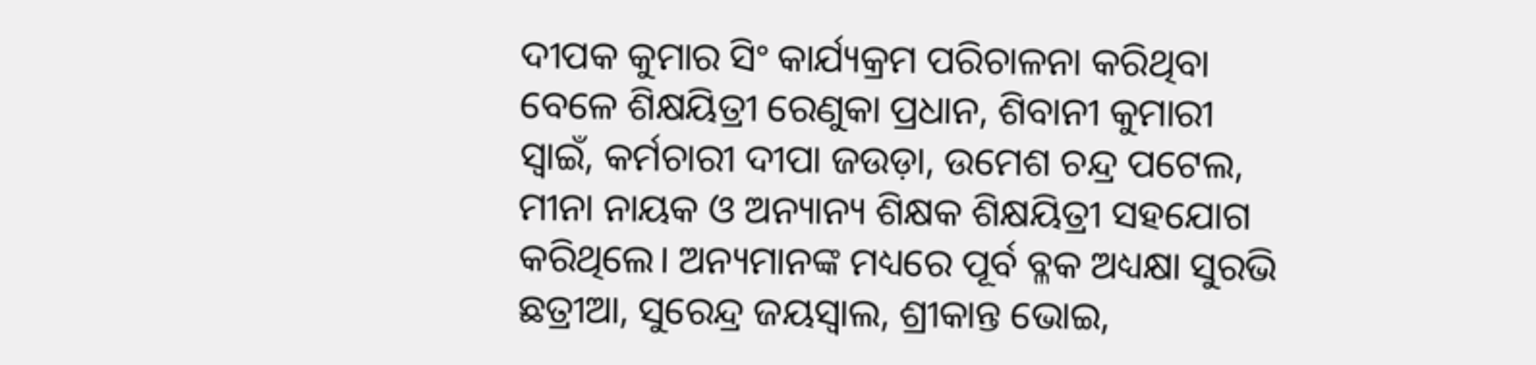ଦୀପକ କୁମାର ସିଂ କାର୍ଯ୍ୟକ୍ରମ ପରିଚାଳନା କରିଥିବା ବେଳେ ଶିକ୍ଷୟିତ୍ରୀ ରେଣୁକା ପ୍ରଧାନ, ଶିବାନୀ କୁମାରୀ ସ୍ବାଇଁ, କର୍ମଚାରୀ ଦୀପା ଜଉଡ଼ା, ଉମେଶ ଚନ୍ଦ୍ର ପଟେଲ, ମୀନା ନାୟକ ଓ ଅନ୍ୟାନ୍ୟ ଶିକ୍ଷକ ଶିକ୍ଷୟିତ୍ରୀ ସହଯୋଗ କରିଥିଲେ। ଅନ୍ୟମାନଙ୍କ ମଧ୍ୟରେ ପୂର୍ବ ବ୍ଳକ ଅଧ୍ୟକ୍ଷା ସୁରଭି ଛତ୍ରୀଆ, ସୁରେନ୍ଦ୍ର ଜୟସ୍ୱାଲ, ଶ୍ରୀକାନ୍ତ ଭୋଇ,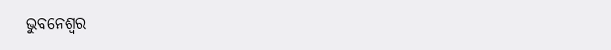ଭୁବନେଶ୍ୱର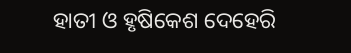ହାତୀ ଓ ହୃଷିକେଶ ଦେହେରି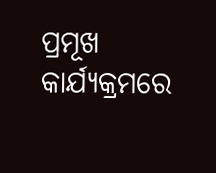ପ୍ରମୂଖ କାର୍ଯ୍ୟକ୍ରମରେ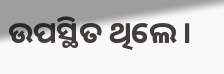ଉପସ୍ଥିତ ଥିଲେ।